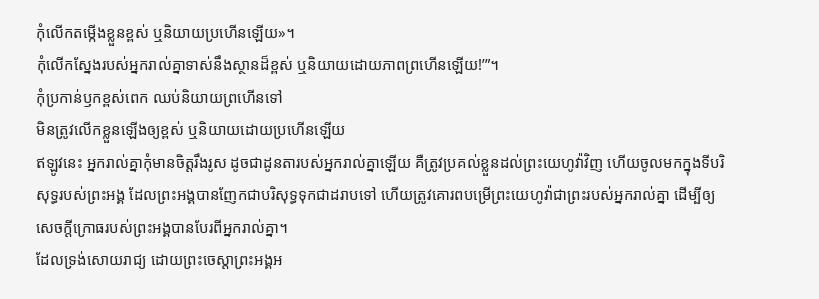កុំលើកតម្កើងខ្លួនខ្ពស់ ឬនិយាយប្រហើនឡើយ»។
កុំលើកស្នែងរបស់អ្នករាល់គ្នាទាស់នឹងស្ថានដ៏ខ្ពស់ ឬនិយាយដោយភាពព្រហើនឡើយ!’”។
កុំប្រកាន់ឫកខ្ពស់ពេក ឈប់និយាយព្រហើនទៅ
មិនត្រូវលើកខ្លួនឡើងឲ្យខ្ពស់ ឬនិយាយដោយប្រហើនឡើយ
ឥឡូវនេះ អ្នករាល់គ្នាកុំមានចិត្តរឹងរូស ដូចជាដូនតារបស់អ្នករាល់គ្នាឡើយ គឺត្រូវប្រគល់ខ្លួនដល់ព្រះយេហូវ៉ាវិញ ហើយចូលមកក្នុងទីបរិសុទ្ធរបស់ព្រះអង្គ ដែលព្រះអង្គបានញែកជាបរិសុទ្ធទុកជាដរាបទៅ ហើយត្រូវគោរពបម្រើព្រះយេហូវ៉ាជាព្រះរបស់អ្នករាល់គ្នា ដើម្បីឲ្យសេចក្ដីក្រោធរបស់ព្រះអង្គបានបែរពីអ្នករាល់គ្នា។
ដែលទ្រង់សោយរាជ្យ ដោយព្រះចេស្តាព្រះអង្គអ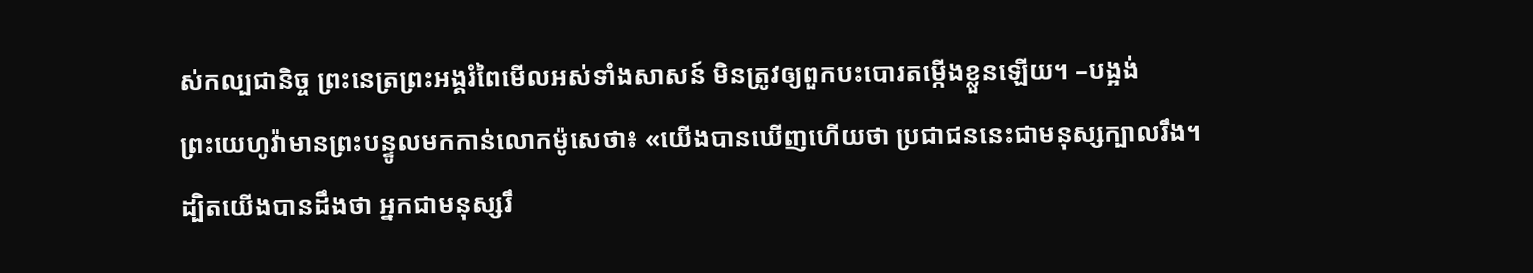ស់កល្បជានិច្ច ព្រះនេត្រព្រះអង្គរំពៃមើលអស់ទាំងសាសន៍ មិនត្រូវឲ្យពួកបះបោរតម្កើងខ្លួនឡើយ។ –បង្អង់
ព្រះយេហូវ៉ាមានព្រះបន្ទូលមកកាន់លោកម៉ូសេថា៖ «យើងបានឃើញហើយថា ប្រជាជននេះជាមនុស្សក្បាលរឹង។
ដ្បិតយើងបានដឹងថា អ្នកជាមនុស្សរឹ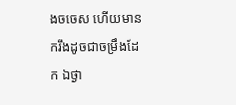ងចចេស ហើយមានករឹងដូចជាចម្រឹងដែក ឯថ្ងា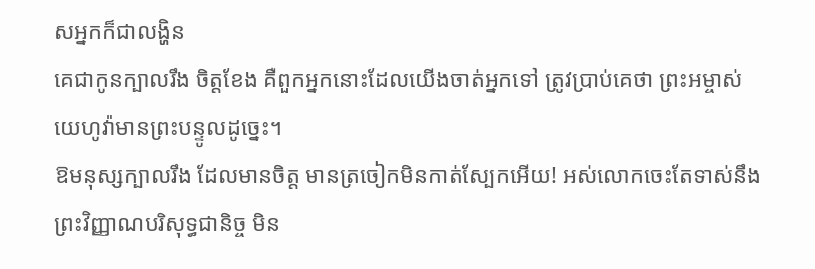សអ្នកក៏ជាលង្ហិន
គេជាកូនក្បាលរឹង ចិត្តខែង គឺពួកអ្នកនោះដែលយើងចាត់អ្នកទៅ ត្រូវប្រាប់គេថា ព្រះអម្ចាស់យេហូវ៉ាមានព្រះបន្ទូលដូច្នេះ។
ឱមនុស្សក្បាលរឹង ដែលមានចិត្ត មានត្រចៀកមិនកាត់ស្បែកអើយ! អស់លោកចេះតែទាស់នឹងព្រះវិញ្ញាណបរិសុទ្ធជានិច្ច មិន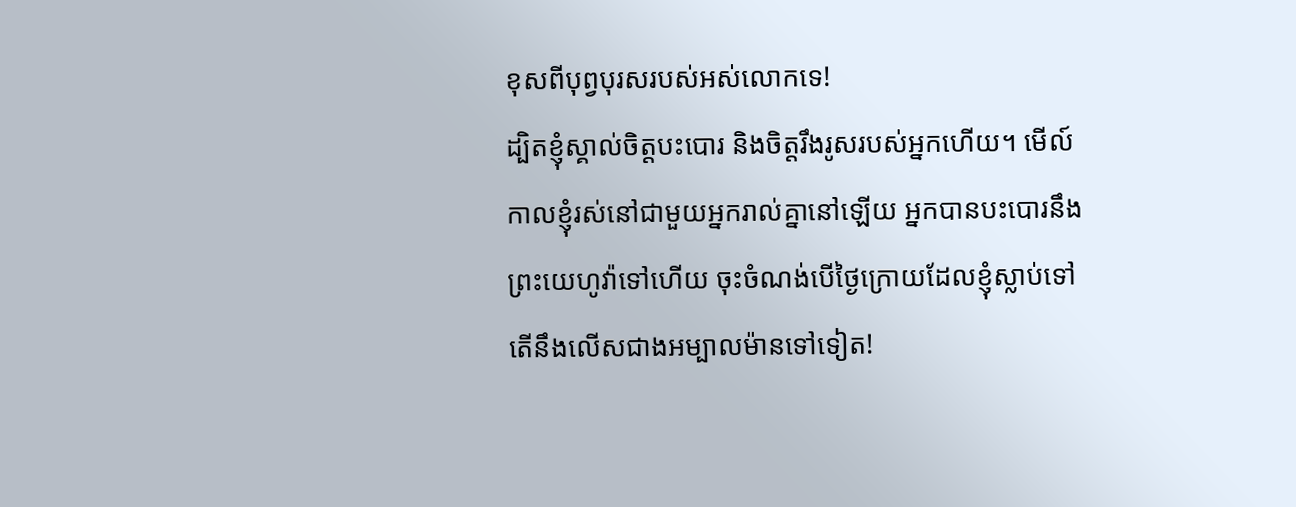ខុសពីបុព្វបុរសរបស់អស់លោកទេ!
ដ្បិតខ្ញុំស្គាល់ចិត្តបះបោរ និងចិត្តរឹងរូសរបស់អ្នកហើយ។ មើល៍ កាលខ្ញុំរស់នៅជាមួយអ្នករាល់គ្នានៅឡើយ អ្នកបានបះបោរនឹងព្រះយេហូវ៉ាទៅហើយ ចុះចំណង់បើថ្ងៃក្រោយដែលខ្ញុំស្លាប់ទៅ តើនឹងលើសជាងអម្បាលម៉ានទៅទៀត!